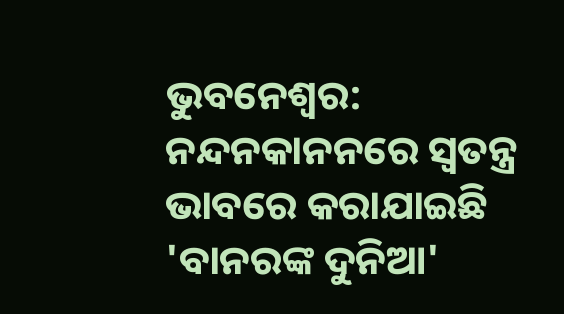ଭୁବନେଶ୍ବର: ନନ୍ଦନକାନନରେ ସ୍ବତନ୍ତ୍ର ଭାବରେ କରାଯାଇଛି 'ବାନରଙ୍କ ଦୁନିଆ'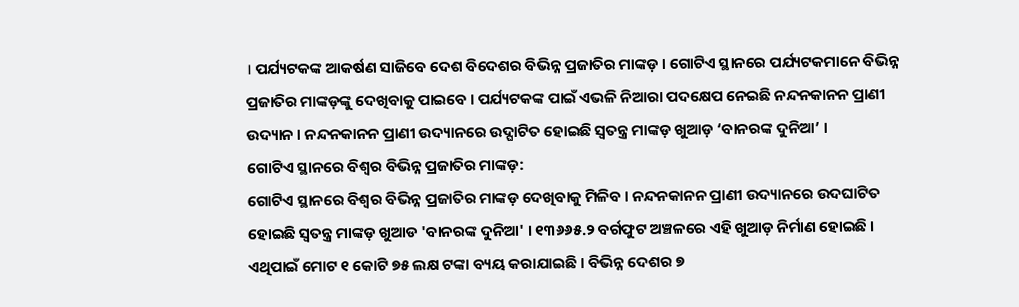। ପର୍ଯ୍ୟଟକଙ୍କ ଆକର୍ଷଣ ସାଜିବେ ଦେଶ ବିଦେଶର ବିଭିନ୍ନ ପ୍ରଜାତିର ମାଙ୍କଡ଼ । ଗୋଟିଏ ସ୍ଥାନରେ ପର୍ଯ୍ୟଟକମାନେ ବିଭିନ୍ନ ପ୍ରଜାତିର ମାଙ୍କଡ଼ଙ୍କୁ ଦେଖିବାକୁ ପାଇବେ । ପର୍ଯ୍ୟଟକଙ୍କ ପାଇଁ ଏଭଳି ନିଆରା ପଦକ୍ଷେପ ନେଇଛି ନନ୍ଦନକାନନ ପ୍ରାଣୀ ଉଦ୍ୟାନ । ନନ୍ଦନକାନନ ପ୍ରାଣୀ ଉଦ୍ୟାନରେ ଉଦ୍ଘାଟିତ ହୋଇଛି ସ୍ବତନ୍ତ୍ର ମାଙ୍କଡ଼ ଖୁଆଡ଼ ‘ବାନରଙ୍କ ଦୁନିଆ’ ।
ଗୋଟିଏ ସ୍ଥାନରେ ବିଶ୍ଵର ବିଭିନ୍ନ ପ୍ରଜାତିର ମାଙ୍କଡ଼:
ଗୋଟିଏ ସ୍ଥାନରେ ବିଶ୍ବର ବିଭିନ୍ନ ପ୍ରଜାତିର ମାଙ୍କଡ଼ ଦେଖିବାକୁ ମିଳିବ । ନନ୍ଦନକାନନ ପ୍ରାଣୀ ଉଦ୍ୟାନରେ ଉଦଘାଟିତ ହୋଇଛି ସ୍ବତନ୍ତ୍ର ମାଙ୍କଡ଼ ଖୁଆଡ 'ବାନରଙ୍କ ଦୁନିଆ' । ୧୩୬୬୫.୨ ବର୍ଗଫୁଟ ଅଞ୍ଚଳରେ ଏହି ଖୁଆଡ଼ ନିର୍ମାଣ ହୋଇଛି । ଏଥିପାଇଁ ମୋଟ ୧ କୋଟି ୭୫ ଲକ୍ଷ ଟଙ୍କା ବ୍ୟୟ କରାଯାଇଛି । ବିଭିନ୍ନ ଦେଶର ୭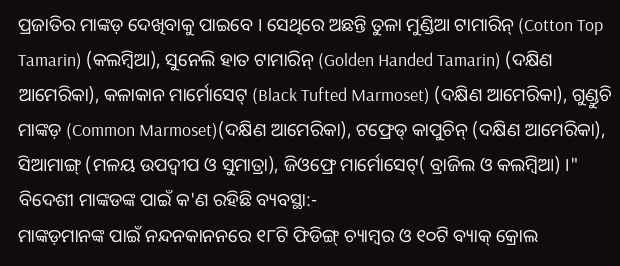ପ୍ରଜାତିର ମାଙ୍କଡ଼ ଦେଖିବାକୁ ପାଇବେ । ସେଥିରେ ଅଛନ୍ତି ତୁଳା ମୁଣ୍ଡିଆ ଟାମାରିନ୍ (Cotton Top Tamarin) (କଲମ୍ବିଆ), ସୁନେଲି ହାତ ଟାମାରିନ୍ (Golden Handed Tamarin) (ଦକ୍ଷିଣ ଆମେରିକା), କଳାକାନ ମାର୍ମୋସେଟ୍ (Black Tufted Marmoset) (ଦକ୍ଷିଣ ଆମେରିକା), ଗୁଣ୍ଡୁଚି ମାଙ୍କଡ଼ (Common Marmoset)(ଦକ୍ଷିଣ ଆମେରିକା), ଟଫ୍ରେଡ୍ କାପୁଚିନ୍ (ଦକ୍ଷିଣ ଆମେରିକା), ସିଆମାଙ୍ଗ୍ (ମଳୟ ଉପଦ୍ୱୀପ ଓ ସୁମାତ୍ରା), ଜିଓଫ୍ରେ ମାର୍ମୋସେଟ୍( ବ୍ରାଜିଲ ଓ କଲମ୍ବିଆ) ।"
ବିଦେଶୀ ମାଙ୍କଡଙ୍କ ପାଇଁ କ'ଣ ରହିଛି ବ୍ୟବସ୍ଥା:-
ମାଙ୍କଡ଼ମାନଙ୍କ ପାଇଁ ନନ୍ଦନକାନନରେ ୧୮ଟି ଫିଡିଙ୍ଗ୍ ଚ୍ୟାମ୍ବର ଓ ୧୦ଟି ବ୍ୟାକ୍ କ୍ରୋଲ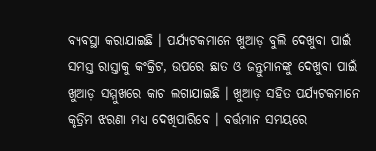ବ୍ୟବସ୍ଥା କରାଯାଇଛି । ପର୍ଯ୍ୟଟକମାନେ ଖୁଆଡ଼ ବୁଲି ଦେଖୁବା ପାଇଁ ସମସ୍ତ ରାସ୍ତାକୁ କଂକ୍ରିଟ, ଉପରେ ଛାତ ଓ ଜନ୍ତୁମାନଙ୍କୁ ଦେଖୁବା ପାଇଁ ଖୁଆଡ଼ ସମ୍ମୁଖରେ କାଚ ଲଗାଯାଇଛି । ଖୁଆଡ଼ ସହିତ ପର୍ଯ୍ୟଟକମାନେ କୃତ୍ରିମ ଝରଣା ମଧ୍ୟ ଦେଖିପାରିବେ । ବର୍ତ୍ତମାନ ସମୟରେ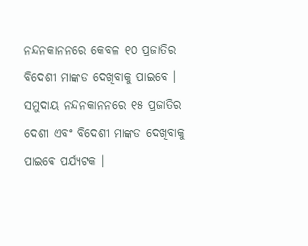ନନ୍ଦନକାନନରେ କେବଳ ୧୦ ପ୍ରଜାତିର ବିଦେଶୀ ମାଙ୍କଡ ଦେଖିବାକୁ ପାଇବେ । ସମୁଦାୟ ନନ୍ଦନକାନନରେ ୧୫ ପ୍ରଜାତିର ଦେଶୀ ଏବଂ ବିଦେଶୀ ମାଙ୍କଡ ଦେଖିବାକୁ ପାଇଵେ ପର୍ଯ୍ୟଟକ ।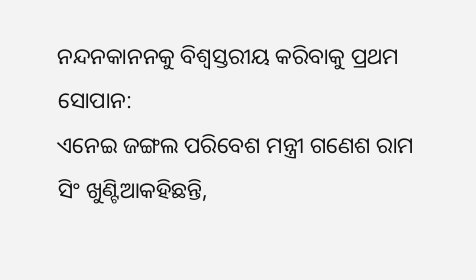ନନ୍ଦନକାନନକୁ ବିଶ୍ବସ୍ତରୀୟ କରିବାକୁ ପ୍ରଥମ ସୋପାନ:
ଏନେଇ ଜଙ୍ଗଲ ପରିବେଶ ମନ୍ତ୍ରୀ ଗଣେଶ ରାମ ସିଂ ଖୁଣ୍ଟିଆକହିଛନ୍ତି,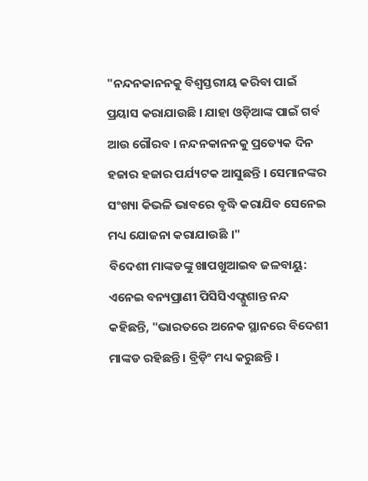"ନନ୍ଦନକାନନକୁ ବିଶ୍ବସ୍ତରୀୟ କରିବା ପାଇଁ ପ୍ରୟାସ କରାଯାଉଛି । ଯାହା ଓଡ଼ିଆଙ୍କ ପାଇଁ ଗର୍ବ ଆଉ ଗୌରବ । ନନ୍ଦନକାନନକୁ ପ୍ରତ୍ୟେକ ଦିନ ହଜାର ହଜାର ପର୍ଯ୍ୟଟକ ଆସୁଛନ୍ତି । ସେମାନଙ୍କର ସଂଖ୍ୟା କିଭଳି ଭାବରେ ବୃଦ୍ଧି କରାଯିବ ସେନେଇ ମଧ୍ୟ ଯୋଜନା କରାଯାଉଛି ।"
ବିଦେଶୀ ମାଙ୍କଡଙ୍କୁ ଖାପଖୁଆଇବ ଜଳବାୟୁ:
ଏନେଇ ବନ୍ୟପ୍ରାଣୀ ପିସିସିଏଫ୍ସୁଶାନ୍ତ ନନ୍ଦ କହିଛନ୍ତି, "ଭାରତରେ ଅନେକ ସ୍ଥାନରେ ବିଦେଶୀ ମାଙ୍କଡ ରହିଛନ୍ତି । ବ୍ରିଡ଼ିଂ ମଧ୍ୟ କରୁଛନ୍ତି ।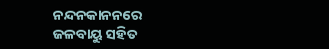ନନ୍ଦନକାନନରେ ଜଳବାୟୁ ସହିତ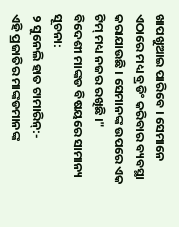ଖାପଖୁଆଇ ପାରିବେ । ସେମାନେ ଏଠାରେ ମଧ୍ୟ ବ୍ରଡିଂ କରିବାର ବ୍ୟବସ୍ଥା କରାଯାଉଛି । ସେମାନଙ୍କ ଉପରେ ଏକ ଟିମ୍ ମଧ୍ୟ ନଜର ରଖିଛି ।"
ବିଦେଶୀ ମାଙ୍କଡ ବିଷୟରେ ସାମାନ୍ୟ ସୂଚନା:
୨ ସୁନେଲି ହାତ ଟାମାରିନ୍:-
ଏହି ପ୍ରଜାତିର ମାଙ୍କଡମାନଙ୍କ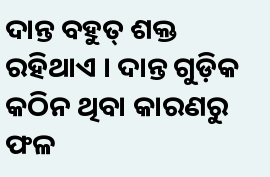ଦାନ୍ତ ବହୁତ୍ ଶକ୍ତ ରହିଥାଏ । ଦାନ୍ତ ଗୁଡ଼ିକ କଠିନ ଥିବା କାରଣରୁ ଫଳ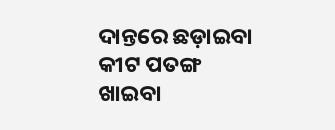ଦାନ୍ତରେ ଛଡ଼ାଇବା କୀଟ ପତଙ୍ଗ ଖାଇବା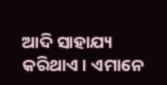ଆଦି ସାହାଯ୍ୟ କରିଥାଏ । ଏମାନେ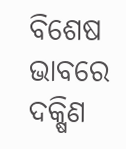ବିଶେଷ ଭାବରେ ଦକ୍ଷିଣ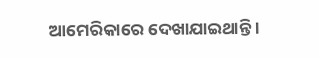ଆମେରିକାରେ ଦେଖାଯାଇଥାନ୍ତି ।